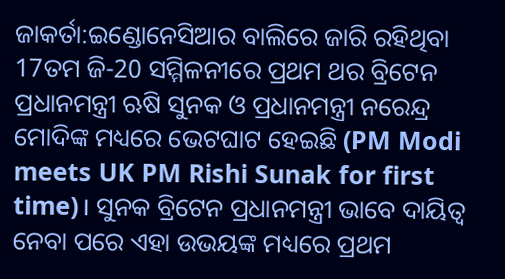ଜାକର୍ତା:ଇଣ୍ଡୋନେସିଆର ବାଲିରେ ଜାରି ରହିଥିବା 17ତମ ଜି-20 ସମ୍ମିଳନୀରେ ପ୍ରଥମ ଥର ବ୍ରିଟେନ ପ୍ରଧାନମନ୍ତ୍ରୀ ଋଷି ସୁନକ ଓ ପ୍ରଧାନମନ୍ତ୍ରୀ ନରେନ୍ଦ୍ର ମୋଦିଙ୍କ ମଧ୍ୟରେ ଭେଟଘାଟ ହେଇଛି (PM Modi meets UK PM Rishi Sunak for first time)। ସୁନକ ବ୍ରିଟେନ ପ୍ରଧାନମନ୍ତ୍ରୀ ଭାବେ ଦାୟିତ୍ବ ନେବା ପରେ ଏହା ଉଭୟଙ୍କ ମଧ୍ୟରେ ପ୍ରଥମ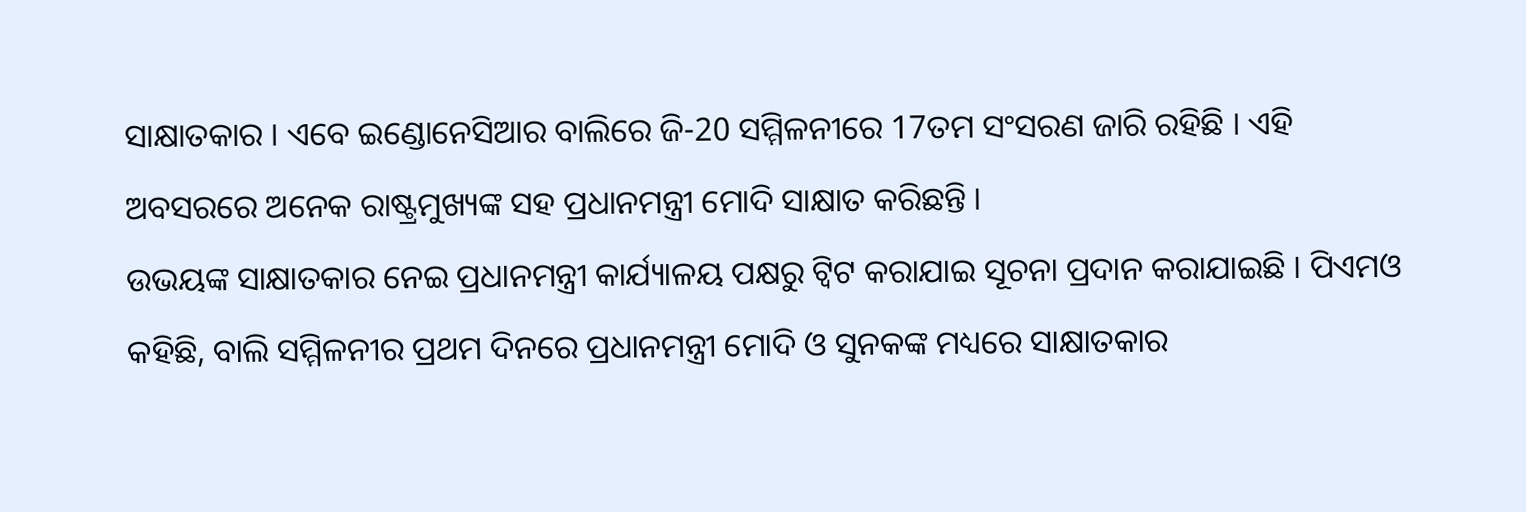ସାକ୍ଷାତକାର । ଏବେ ଇଣ୍ଡୋନେସିଆର ବାଲିରେ ଜି-20 ସମ୍ମିଳନୀରେ 17ତମ ସଂସରଣ ଜାରି ରହିଛି । ଏହି ଅବସରରେ ଅନେକ ରାଷ୍ଟ୍ରମୁଖ୍ୟଙ୍କ ସହ ପ୍ରଧାନମନ୍ତ୍ରୀ ମୋଦି ସାକ୍ଷାତ କରିଛନ୍ତି ।
ଉଭୟଙ୍କ ସାକ୍ଷାତକାର ନେଇ ପ୍ରଧାନମନ୍ତ୍ରୀ କାର୍ଯ୍ୟାଳୟ ପକ୍ଷରୁ ଟ୍ବିଟ କରାଯାଇ ସୂଚନା ପ୍ରଦାନ କରାଯାଇଛି । ପିଏମଓ କହିଛି, ବାଲି ସମ୍ମିଳନୀର ପ୍ରଥମ ଦିନରେ ପ୍ରଧାନମନ୍ତ୍ରୀ ମୋଦି ଓ ସୁନକଙ୍କ ମଧ୍ୟରେ ସାକ୍ଷାତକାର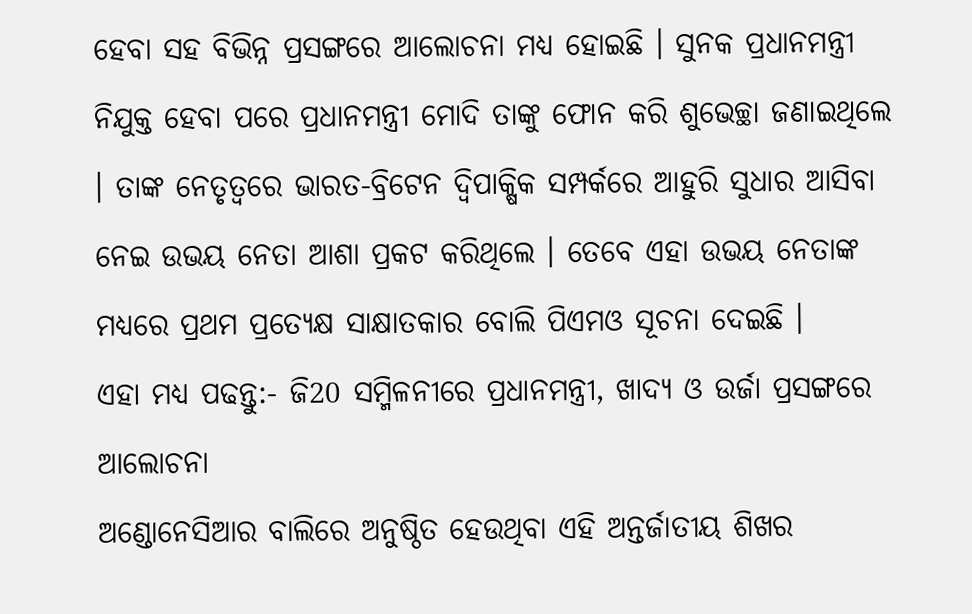ହେବା ସହ ବିଭିନ୍ନ ପ୍ରସଙ୍ଗରେ ଆଲୋଚନା ମଧ୍ୟ ହୋଇଛି । ସୁନକ ପ୍ରଧାନମନ୍ତ୍ରୀ ନିଯୁକ୍ତ ହେବା ପରେ ପ୍ରଧାନମନ୍ତ୍ରୀ ମୋଦି ତାଙ୍କୁ ଫୋନ କରି ଶୁଭେଚ୍ଛା ଜଣାଇଥିଲେ । ତାଙ୍କ ନେତୃତ୍ବରେ ଭାରତ-ବ୍ରିଟେନ ଦ୍ବିପାକ୍ଷିକ ସମ୍ପର୍କରେ ଆହୁରି ସୁଧାର ଆସିବା ନେଇ ଉଭୟ ନେତା ଆଶା ପ୍ରକଟ କରିଥିଲେ । ତେବେ ଏହା ଉଭୟ ନେତାଙ୍କ ମଧ୍ୟରେ ପ୍ରଥମ ପ୍ରତ୍ୟେକ୍ଷ ସାକ୍ଷାତକାର ବୋଲି ପିଏମଓ ସୂଚନା ଦେଇଛି ।
ଏହା ମଧ୍ୟ ପଢନ୍ତୁ:- ଜି20 ସମ୍ମିଳନୀରେ ପ୍ରଧାନମନ୍ତ୍ରୀ, ଖାଦ୍ୟ ଓ ଉର୍ଜା ପ୍ରସଙ୍ଗରେ ଆଲୋଚନା
ଅଣ୍ଡୋନେସିଆର ବାଲିରେ ଅନୁଷ୍ଠିତ ହେଉଥିବା ଏହି ଅନ୍ତର୍ଜାତୀୟ ଶିଖର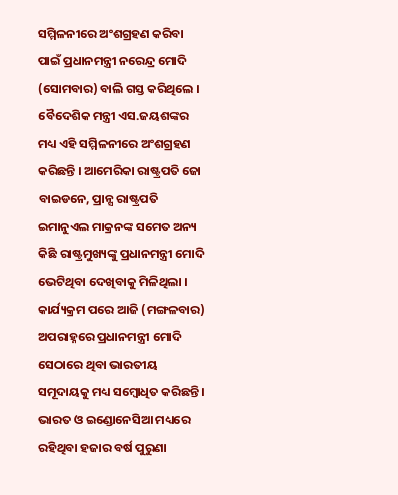ସମ୍ମିଳନୀରେ ଅଂଶଗ୍ରହଣ କରିବା ପାଇଁ ପ୍ରଧାନମନ୍ତ୍ରୀ ନରେନ୍ଦ୍ର ମୋଦି (ସୋମବାର) ବାଲି ଗସ୍ତ କରିଥିଲେ । ବୈଦେଶିକ ମନ୍ତ୍ରୀ ଏସ.ଜୟଶଙ୍କର ମଧ୍ୟ ଏହି ସମ୍ମିଳନୀରେ ଅଂଶଗ୍ରହଣ କରିଛନ୍ତି । ଆମେରିକା ରାଷ୍ଟ୍ରପତି ଜୋ ବାଇଡନେ, ପ୍ରାନ୍ସ ରାଷ୍ଟ୍ରପତି ଇମାନୁଏଲ ମାକ୍ରନଙ୍କ ସମେତ ଅନ୍ୟ କିଛି ରାଷ୍ଟ୍ରମୁଖ୍ୟଙ୍କୁ ପ୍ରଧାନମନ୍ତ୍ରୀ ମୋଦି ଭେଟିଥିବା ଦେଖିବାକୁ ମିଳିଥିଲା ।
କାର୍ଯ୍ୟକ୍ରମ ପରେ ଆଜି (ମଙ୍ଗଳବାର) ଅପରାହ୍ନରେ ପ୍ରଧାନମନ୍ତ୍ରୀ ମୋଦି ସେଠାରେ ଥିବା ଭାରତୀୟ ସମୂଦାୟକୁ ମଧ୍ୟ ସମ୍ବୋଧିତ କରିଛନ୍ତି । ଭାରତ ଓ ଇଣ୍ଡୋନେସିଆ ମଧ୍ୟରେ ରହିଥିବା ହଜାର ବର୍ଷ ପୁରୁଣା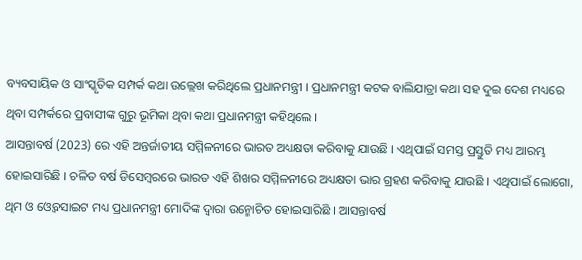ବ୍ୟବସାୟିକ ଓ ସାଂସ୍କୃତିକ ସମ୍ପର୍କ କଥା ଉଲ୍ଲେଖ କରିଥିଲେ ପ୍ରଧାନମନ୍ତ୍ରୀ । ପ୍ରଧାନମନ୍ତ୍ରୀ କଟକ ବାଲିଯାତ୍ରା କଥା ସହ ଦୁଇ ଦେଶ ମଧ୍ୟରେ ଥିବା ସମ୍ପର୍କରେ ପ୍ରବାସୀଙ୍କ ଗୁରୁ ଭୂମିକା ଥିବା କଥା ପ୍ରଧାନମନ୍ତ୍ରୀ କହିଥିଲେ ।
ଆସନ୍ତାବର୍ଷ (2023) ରେ ଏହି ଅନ୍ତର୍ଜାତୀୟ ସମ୍ମିଳନୀରେ ଭାରତ ଅଧ୍ୟକ୍ଷତା କରିବାକୁ ଯାଉଛି । ଏଥିପାଇଁ ସମସ୍ତ ପ୍ରସ୍ତୁତି ମଧ୍ୟ ଆରମ୍ଭ ହୋଇସାରିଛି । ଚଳିତ ବର୍ଷ ଡିସେମ୍ବରରେ ଭାରତ ଏହି ଶିଖର ସମ୍ମିଳନୀରେ ଅଧ୍ୟକ୍ଷତା ଭାର ଗ୍ରହଣ କରିବାକୁ ଯାଉଛି । ଏଥିପାଇଁ ଲୋଗୋ, ଥିମ ଓ ଓ୍ବେବସାଇଟ ମଧ୍ୟ ପ୍ରଧାନମନ୍ତ୍ରୀ ମୋଦିଙ୍କ ଦ୍ବାରା ଉନ୍ମୋଚିତ ହୋଇସାରିଛି । ଆସନ୍ତାବର୍ଷ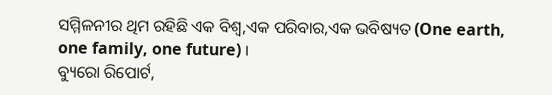ସମ୍ମିଳନୀର ଥିମ ରହିଛି ଏକ ବିଶ୍ବ,ଏକ ପରିବାର,ଏକ ଭବିଷ୍ୟତ (One earth, one family, one future) ।
ବ୍ୟୁରୋ ରିପୋର୍ଟ,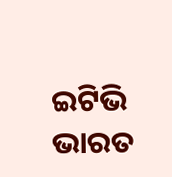ଇଟିଭି ଭାରତ